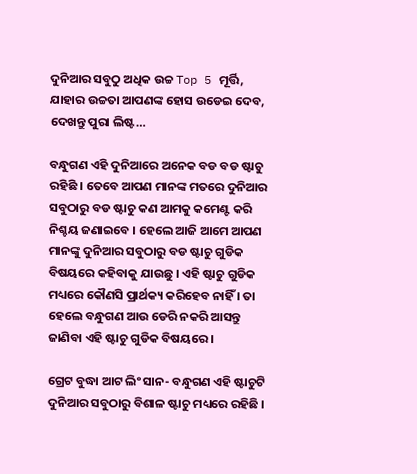ଦୁନିଆର ସବୁଠୁ ଅଧିକ ଉଚ୍ଚ Top 5 ମୂର୍ତ୍ତି, ଯାହାର ଉଚ୍ଚତା ଆପଣଙ୍କ ହୋସ ଉଡେଇ ଦେବ, ଦେଖନ୍ତୁ ପୁରା ଲିଷ୍ଟ…

ବନ୍ଧୁଗଣ ଏହି ଦୁନିଆରେ ଅନେକ ବଡ ବଡ ଷ୍ଟାଚୁ ରହିଛି । ତେବେ ଆପଣ ମାନଙ୍କ ମତରେ ଦୁନିଆର ସବୁଠାରୁ ବଡ ଷ୍ଟାଚୁ କଣ ଆମକୁ କମେଣ୍ଟ କରି ନିଶ୍ଚୟ ଜଣାଇବେ । ହେଲେ ଆଜି ଆମେ ଆପଣ ମାନଙ୍କୁ ଦୁନିଆର ସବୁଠାରୁ ବଡ ଷ୍ଟାଚୁ ଗୁଡିକ ବିଷୟରେ କହିବାକୁ ଯାଉଛୁ । ଏହି ଷ୍ଟାଚୁ ଗୁଡିକ ମଧ୍ୟରେ କୌଣସି ପ୍ରାର୍ଥକ୍ୟ କରିହେବ ନାହିଁ । ତା ହେଲେ ବନ୍ଧୁଗଣ ଆଉ ଡେରି ନକରି ଆସନ୍ତୁ ଜାଣିବା ଏହି ଷ୍ଟାଚୁ ଗୁଡିକ ବିଷୟରେ ।

ଗ୍ରେଟ ବୁଦ୍ଧା ଆଟ ଲିଂ ସାନ- ବନ୍ଧୁଗଣ ଏହି ଷ୍ଟାଚୁଟି ଦୁନିଆର ସବୁଠାରୁ ବିଶାଳ ଷ୍ଟାଚୁ ମଧ୍ୟରେ ରହିଛି ।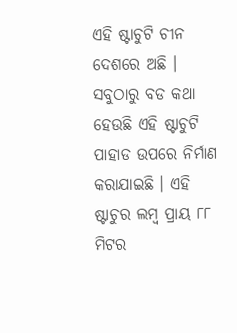ଏହି ଷ୍ଟାଚୁଟି ଚୀନ ଦେଶରେ ଅଛି । ସବୁଠାରୁ ବଡ କଥା ହେଉଛି ଏହି ଷ୍ଟାଚୁଟି ପାହାଡ ଉପରେ ନିର୍ମାଣ କରାଯାଇଛି । ଏହି ଷ୍ଟାଚୁର ଲମ୍ବ ପ୍ରାୟ ୮୮ ମିଟର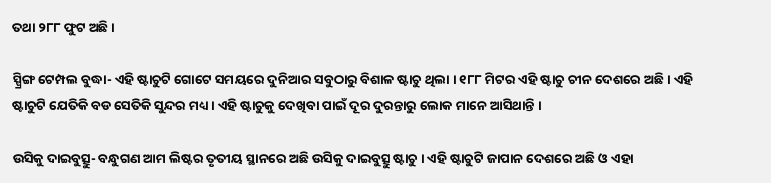ତଥା ୨୮୮ ଫୁଟ ଅଛି ।

ସ୍ପ୍ରିଙ୍ଗ ଟେମ୍ପଲ ବୁଦ୍ଧା- ଏହି ଷ୍ଟାଚୁଟି ଗୋଟେ ସମୟରେ ଦୁନିଆର ସବୁଠାରୁ ବିଶାଳ ଷ୍ଟାଚୁ ଥିଲା । ୧୮୮ ମିଟର ଏହି ଷ୍ଟାଚୁ ଚୀନ ଦେଶରେ ଅଛି । ଏହି ଷ୍ଟାଚୁଟି ଯେତିକି ବଡ ସେତିକି ସୁନ୍ଦର ମଧ୍ୟ । ଏହି ଷ୍ଟାଚୁକୁ ଦେଖିବା ପାଇଁ ଦୂର ଦୁରନ୍ତାରୁ ଲୋକ ମାନେ ଆସିଥାନ୍ତି ।

ଉସିକୁ ଦାଇବୁତ୍ସୁ- ବନ୍ଧୁଗଣ ଆମ ଲିଷ୍ଟର ତୃତୀୟ ସ୍ଥାନରେ ଅଛି ଉସିକୁ ଦାଇବୁତ୍ସୁ ଷ୍ଟାଚୁ । ଏହି ଷ୍ଟାଚୁଟି ଜାପାନ ଦେଶରେ ଅଛି ଓ ଏହା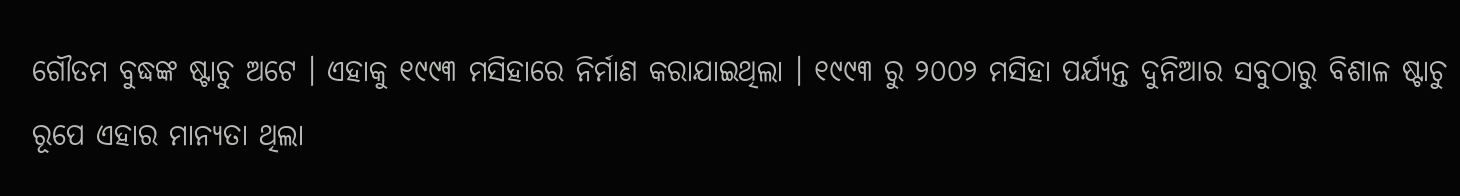ଗୌତମ ବୁଦ୍ଧଙ୍କ ଷ୍ଟାଚୁ ଅଟେ । ଏହାକୁ ୧୯୯୩ ମସିହାରେ ନିର୍ମାଣ କରାଯାଇଥିଲା । ୧୯୯୩ ରୁ ୨୦୦୨ ମସିହା ପର୍ଯ୍ୟନ୍ତ ଦୁନିଆର ସବୁଠାରୁ ବିଶାଳ ଷ୍ଟାଚୁ ରୂପେ ଏହାର ମାନ୍ୟତା ଥିଲା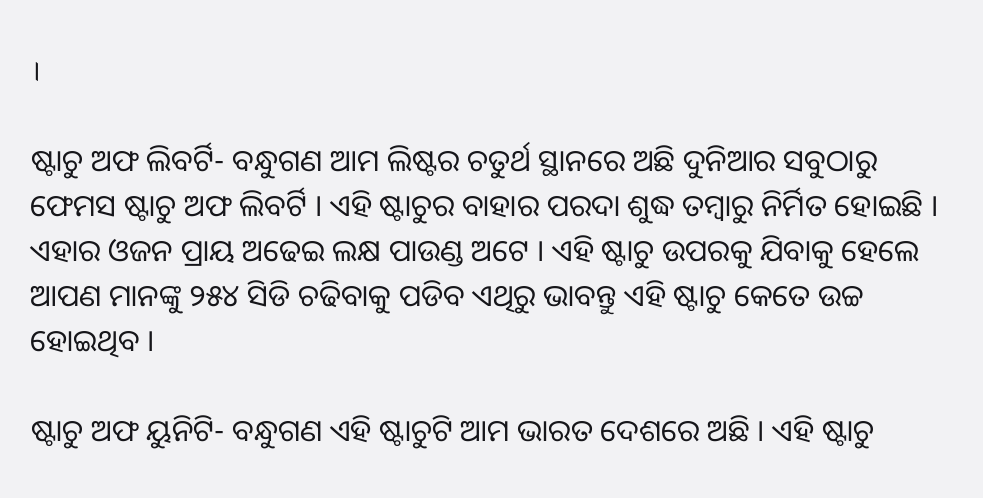।

ଷ୍ଟାଚୁ ଅଫ ଲିବର୍ଟି- ବନ୍ଧୁଗଣ ଆମ ଲିଷ୍ଟର ଚତୁର୍ଥ ସ୍ଥାନରେ ଅଛି ଦୁନିଆର ସବୁଠାରୁ ଫେମସ ଷ୍ଟାଚୁ ଅଫ ଲିବର୍ଟି । ଏହି ଷ୍ଟାଚୁର ବାହାର ପରଦା ଶୁଦ୍ଧ ତମ୍ବାରୁ ନିର୍ମିତ ହୋଇଛି । ଏହାର ଓଜନ ପ୍ରାୟ ଅଢେଇ ଲକ୍ଷ ପାଉଣ୍ଡ ଅଟେ । ଏହି ଷ୍ଟାଚୁ ଉପରକୁ ଯିବାକୁ ହେଲେ ଆପଣ ମାନଙ୍କୁ ୨୫୪ ସିଡି ଚଢିବାକୁ ପଡିବ ଏଥିରୁ ଭାବନ୍ତୁ ଏହି ଷ୍ଟାଚୁ କେତେ ଉଚ୍ଚ ହୋଇଥିବ ।

ଷ୍ଟାଚୁ ଅଫ ୟୁନିଟି- ବନ୍ଧୁଗଣ ଏହି ଷ୍ଟାଚୁଟି ଆମ ଭାରତ ଦେଶରେ ଅଛି । ଏହି ଷ୍ଟାଚୁ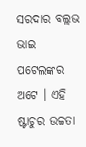ସରଦାର ବଲ୍ଲଭ ଭାଇ ପଟେଲଙ୍କର ଅଟେ । ଏହି ଷ୍ଟାଚୁର ଉଚ୍ଚତା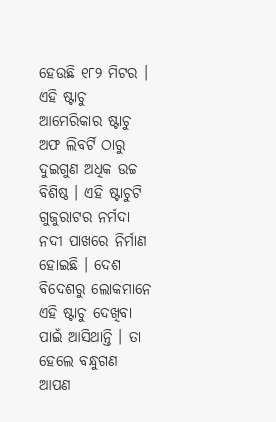ହେଉଛି ୧୮୨ ମିଟର । ଏହି ଷ୍ଟାଚୁ ଆମେରିକାର ଷ୍ଟାଚୁ ଅଫ ଲିବର୍ଟି ଠାରୁ ଦୁଇଗୁଣ ଅଧିକ ଉଚ୍ଚ ବିଶିଷ୍ଠ । ଏହି ଷ୍ଟାଚୁଟି ଗୁଜୁରାଟର ନର୍ମଦା ନଦୀ ପାଖରେ ନିର୍ମାଣ ହୋଇଛି । ଦେଶ ବିଦେଶରୁ ଲୋକମାନେ ଏହି ଷ୍ଟାଚୁ ଦେଖିବା ପାଇଁ ଆସିଥାନ୍ତି । ତା ହେଲେ ବନ୍ଧୁଗଣ ଆପଣ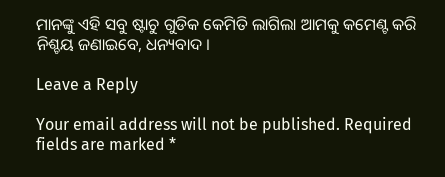ମାନଙ୍କୁ ଏହି ସବୁ ଷ୍ଟାଚୁ ଗୁଡିକ କେମିତି ଲାଗିଲା ଆମକୁ କମେଣ୍ଟ କରି ନିଶ୍ଚୟ ଜଣାଇବେ, ଧନ୍ୟବାଦ ।

Leave a Reply

Your email address will not be published. Required fields are marked *